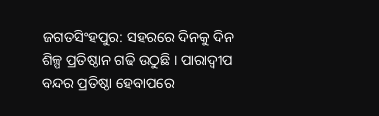ଜଗତସିଂହପୁର: ସହରରେ ଦିନକୁ ଦିନ ଶିଳ୍ପ ପ୍ରତିଷ୍ଠାନ ଗଢି ଉଠୁଛି । ପାରାଦ୍ବୀପ ବନ୍ଦର ପ୍ରତିଷ୍ଠା ହେବାପରେ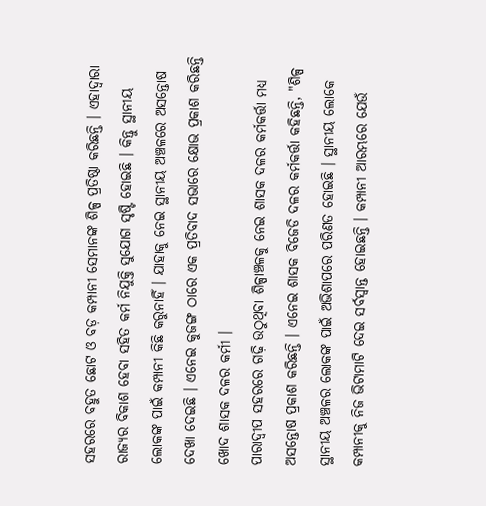ସହରରେ ବହୁତ ଛୋଟ ଓ ବଡ଼ କମ୍ପାନୀ ସେମାନଙ୍କ ଶିଳ୍ପ ପ୍ରତିଷ୍ଠା କରିଛନ୍ତି । ଏହାଦ୍ବାରା ରାଜ୍ୟର ବିକାଶ ହେବା ସହିତ କର୍ମ ନିଯୁକ୍ତି ସୁଯୋଗ ସୃଷ୍ଟି ହୋଇଛି । କିନ୍ତୁ ସ୍ଥାନୀୟ ଲୋକଙ୍କ ପାଇଁ କମ୍ପାନୀ କିଛି କରୁନାହିଁ । ଯାହାକୁ ନେଇ ସ୍ଥାନୀୟ ଅଞ୍ଚଳରେ ଅସନ୍ତୋଷ ଦେଖା ଦେଇଛି । ଏନେଇ କୁଜଙ୍ଗ ଠାରେ ଏକ ପ୍ରତିବାଦ ସଭାରେ କ୍ଷୋଭ ପ୍ରକାଶ କରିଛନ୍ତି ଖୋଦ ଶାସକ ଦଳର କର୍ମୀ ।
ପାରାଦ୍ବୀପ ସହରରେ ଗଢ଼ି ଉଠୁଥିବା ଶିଳ୍ପାଞ୍ଚଳକୁ ନେଇ ଶାସକ ଦଳର କର୍ମକର୍ତ୍ତା ମଧ୍ୟ ଅସନ୍ତୋଷ ପ୍ରକାଶ କରିଛନ୍ତି । ଏନେଇ ଶାସକ ବିଜେଡି ଦଳର କର୍ମକର୍ତ୍ତା କହିଛନ୍ତି, "ଶିଳ୍ପ ସ୍ଥାନୀୟ ଅଞ୍ଚଳର ଲୋକଙ୍କ ପାଇଁ ଅଭିଶାପରେ ପରିଣତ ହୋଇଛି । ସ୍ଥାନୀୟ ଲୋକେ କମ୍ପାନୀକୁ ନିଜ ଭିଟାମାଟି ଦେଇ ସର୍ବସ୍ବାନ୍ତ ହୋଇଛନ୍ତି । କମ୍ପାନୀ ଆରମ୍ଭରେ ଯେଉଁ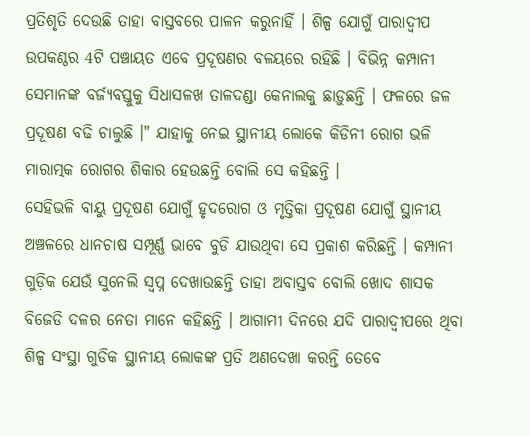ପ୍ରତିଶୃତି ଦେଉଛି ତାହା ବାସ୍ତବରେ ପାଳନ କରୁନାହିଁ । ଶିଳ୍ପ ଯୋଗୁଁ ପାରାଦ୍ବୀପ ଉପକଣ୍ଠର 4ଟି ପଞ୍ଚାୟତ ଏବେ ପ୍ରଦୂଷଣର ବଳୟରେ ରହିଛି । ବିଭିନ୍ନ କମ୍ପାନୀ ସେମାନଙ୍କ ବର୍ଜ୍ୟବସ୍ତୁକୁ ସିଧାସଳଖ ତାଳଦଣ୍ଡା କେନାଲକୁ ଛାଡ଼ୁଛନ୍ତି । ଫଳରେ ଜଳ ପ୍ରଦୂଷଣ ବଢି ଚାଲୁଛି ।" ଯାହାକୁ ନେଇ ସ୍ଥାନୀୟ ଲୋକେ କିଡିନୀ ରୋଗ ଭଳି ମାରାତ୍ମକ ରୋଗର ଶିକାର ହେଉଛନ୍ତି ବୋଲି ସେ କହିଛନ୍ତି ।
ସେହିଭଳି ବାୟୁ ପ୍ରଦୂଷଣ ଯୋଗୁଁ ହୃଦରୋଗ ଓ ମୃତ୍ତିକା ପ୍ରଦୂଷଣ ଯୋଗୁଁ ସ୍ଥାନୀୟ ଅଞ୍ଚଳରେ ଧାନଚାଷ ସମ୍ପୂର୍ଣ୍ଣ ଭାବେ ବୁଡି ଯାଉଥିବା ସେ ପ୍ରକାଶ କରିଛନ୍ତି । କମ୍ପାନୀ ଗୁଡ଼ିକ ଯେଉଁ ସୁନେଲି ସ୍ଵପ୍ନ ଦେଖାଉଛନ୍ତି ତାହା ଅବାସ୍ତବ ବୋଲି ଖୋଦ ଶାସକ ବିଜେଡି ଦଳର ନେତା ମାନେ କହିଛନ୍ତି । ଆଗାମୀ ଦିନରେ ଯଦି ପାରାଦ୍ବୀପରେ ଥିବା ଶିଳ୍ପ ସଂସ୍ଥା ଗୁଡିକ ସ୍ଥାନୀୟ ଲୋକଙ୍କ ପ୍ରତି ଅଣଦେଖା କରନ୍ତି ତେବେ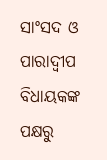ସାଂସଦ ଓ ପାରାଦ୍ବୀପ ବିଧାୟକଙ୍କ ପକ୍ଷରୁ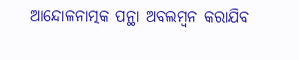ଆନ୍ଦୋଳନାତ୍ମକ ପନ୍ଥା ଅବଲମ୍ବନ କରାଯିବ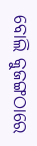ବୋଲି କୁଜଙ୍ଗଠାରେ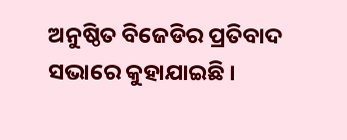ଅନୁଷ୍ଠିତ ବିଜେଡିର ପ୍ରତିବାଦ ସଭାରେ କୁହାଯାଇଛି ।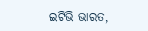ଇଟିଭି ଭାରତ,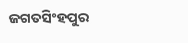ଜଗତସିଂହପୁର